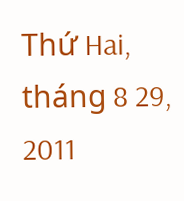Thứ Hai, tháng 8 29, 2011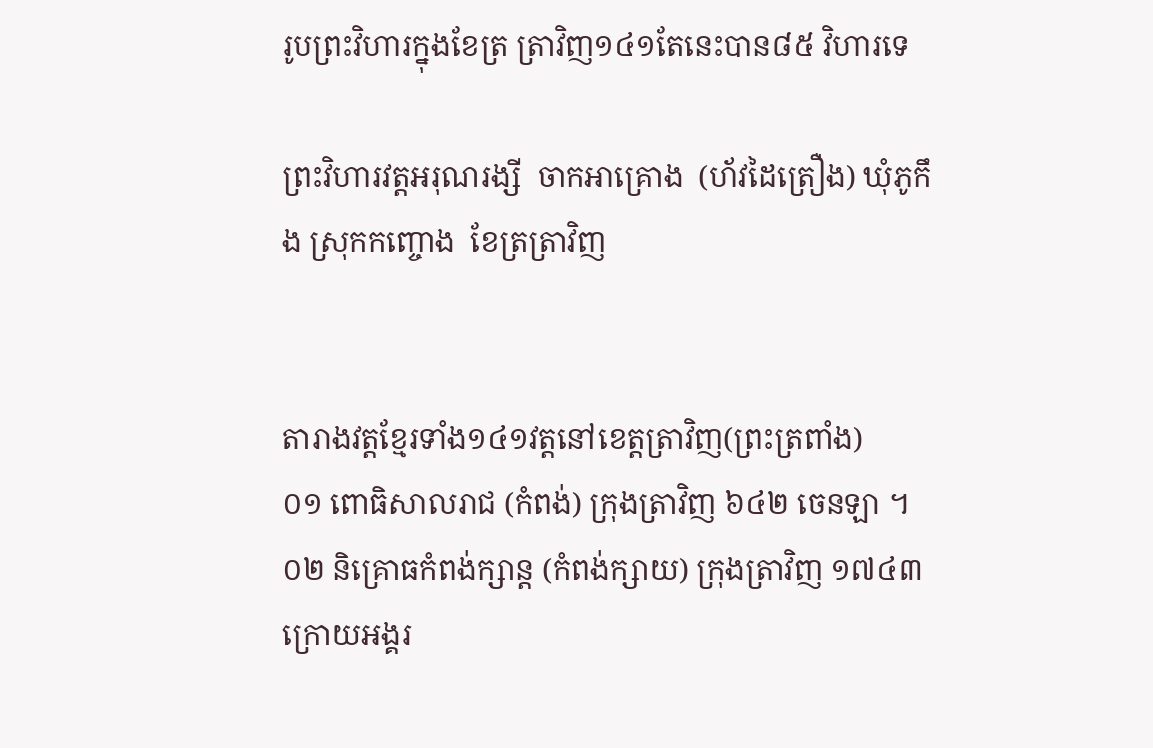រូបព្រះវិហារក្នុងខែត្រ ត្រាវិញ១៤១តែនេះបាន៨៥ វិហារទេ

ព្រះវិហារវត្តអរុណរង្សី  ចាកអាគ្រោង  (ហ័វដៃត្រឿង) ឃុំភូកឹង ស្រុកកញ្ចោង  ខែត្រត្រាវិញ


តារាងវត្តខ្មែរទាំង១៤១វត្តនៅខេត្តត្រាវិញ(ព្រះត្រពាំង)
០១ ពោធិសាលរាជ (កំពង់) ក្រុងត្រាវិញ ៦៤២ ចេនឡា ។
០២ និគ្រោធកំពង់ក្សាន្ត (កំពង់ក្សាយ) ក្រុងត្រាវិញ ១៧៤៣ ក្រោយអង្គរ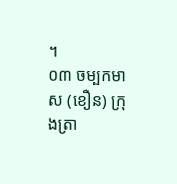។
០៣ ចម្បកមាស (ខឿន) ក្រុងត្រា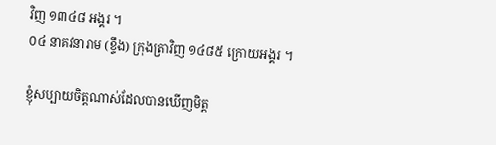វិញ ១៣៤៨ អង្គរ ។
០៤ នាគវនារាម (ខ្ទឹង) ក្រុងត្រាវិញ ១៤៨៥ ក្រោយអង្គរ ។

ខ្ញុំសប្បាយចិត្តណាស់ដែលបានឃើញមិត្ត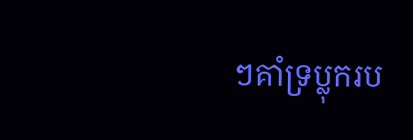ៗគាំទ្រប្លុករប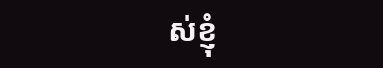ស់ខ្ញុំ